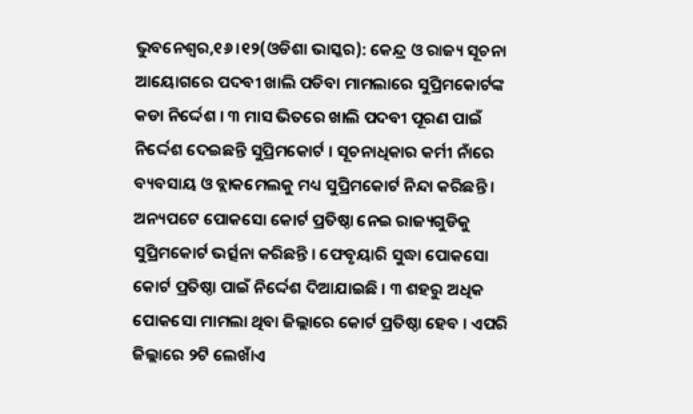ଭୁବନେଶ୍ୱର,୧୬ ।୧୨(ଓଡିଶା ଭାସ୍କର): କେନ୍ଦ୍ର ଓ ରାଜ୍ୟ ସୂଚନା ଆୟୋଗରେ ପଦବୀ ଖାଲି ପଡିବା ମାମଲାରେ ସୁପ୍ରିମକୋର୍ଟଙ୍କ କଡା ନିର୍ଦ୍ଦେଶ । ୩ ମାସ ଭିତରେ ଖାଲି ପଦବୀ ପୂରଣ ପାଇଁ ନିର୍ଦ୍ଦେଶ ଦେଇଛନ୍ତି ସୁପ୍ରିମକୋର୍ଟ । ସୂଚନାଧିକାର କର୍ମୀ ନାଁରେ ବ୍ୟବସାୟ ଓ ବ୍ଲାକମେଲକୁ ମଧ୍ୟ ସୁପ୍ରିମକୋର୍ଟ ନିନ୍ଦା କରିଛନ୍ତି ।
ଅନ୍ୟପଟେ ପୋକସୋ କୋର୍ଟ ପ୍ରତିଷ୍ଠା ନେଇ ରାଜ୍ୟଗୁଡିକୁ ସୁପ୍ରିମକୋର୍ଟ ଭର୍ତ୍ସନା କରିଛନ୍ତି । ଫେବୃୟାରି ସୁଦ୍ଧା ପୋକସୋ କୋର୍ଟ ପ୍ରତିଷ୍ଠା ପାଇଁ ନିର୍ଦ୍ଦେଶ ଦିଆଯାଇଛି । ୩ ଶହରୁ ଅଧିକ ପୋକସୋ ମାମଲା ଥିବା ଜିଲ୍ଲାରେ କୋର୍ଟ ପ୍ରତିଷ୍ଠା ହେବ । ଏପରି ଜିଲ୍ଲାରେ ୨ଟି ଲେଖାଁଏ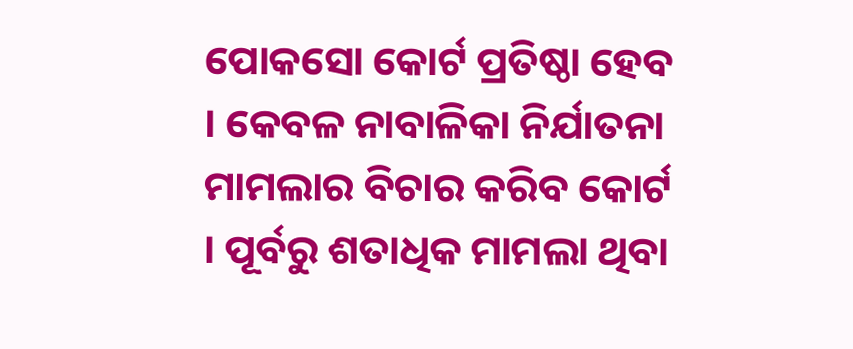ପୋକସୋ କୋର୍ଟ ପ୍ରତିଷ୍ଠା ହେବ । କେବଳ ନାବାଳିକା ନିର୍ଯାତନା ମାମଲାର ବିଚାର କରିବ କୋର୍ଟ । ପୂର୍ବରୁ ଶତାଧିକ ମାମଲା ଥିବା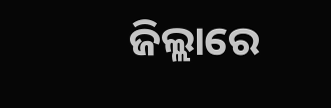ଜିଲ୍ଲାରେ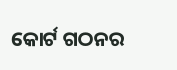କୋର୍ଟ ଗଠନର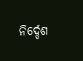ନିର୍ଦ୍ଦେଶ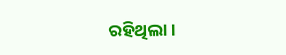ରହିଥିଲା ।